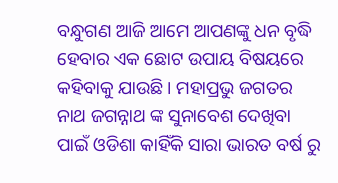ବନ୍ଧୁଗଣ ଆଜି ଆମେ ଆପଣଙ୍କୁ ଧନ ବୃଦ୍ଧି ହେବାର ଏକ ଛୋଟ ଉପାୟ ବିଷୟରେ କହିବାକୁ ଯାଉଛି । ମହାପ୍ରଭୁ ଜଗତର ନାଥ ଜଗନ୍ନାଥ ଙ୍କ ସୁନାବେଶ ଦେଖିବା ପାଇଁ ଓଡିଶା କାହିଁକି ସାରା ଭାରତ ବର୍ଷ ରୁ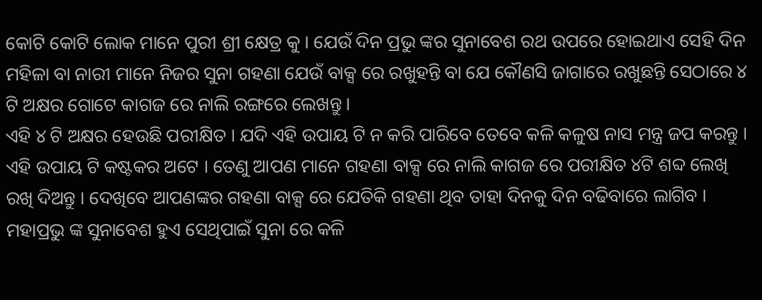କୋଟି କୋଟି ଲୋକ ମାନେ ପୁରୀ ଶ୍ରୀ କ୍ଷେତ୍ର କୁ । ଯେଉଁ ଦିନ ପ୍ରଭୁ ଙ୍କର ସୁନାବେଶ ରଥ ଉପରେ ହୋଇଥାଏ ସେହି ଦିନ ମହିଳା ବା ନାରୀ ମାନେ ନିଜର ସୁନା ଗହଣା ଯେଉଁ ବାକ୍ସ ରେ ରଖୁହନ୍ତି ବା ଯେ କୌଣସି ଜାଗାରେ ରଖୁଛନ୍ତି ସେଠାରେ ୪ ଟି ଅକ୍ଷର ଗୋଟେ କାଗଜ ରେ ନାଲି ରଙ୍ଗରେ ଲେଖନ୍ତୁ ।
ଏହି ୪ ଟି ଅକ୍ଷର ହେଉଛି ପରୀକ୍ଷିତ । ଯଦି ଏହି ଉପାୟ ଟି ନ କରି ପାରିବେ ତେବେ କଳି କଳୁଷ ନାସ ମନ୍ତ୍ର ଜପ କରନ୍ତୁ । ଏହି ଉପାୟ ଟି କଷ୍ଟକର ଅଟେ । ତେଣୁ ଆପଣ ମାନେ ଗହଣା ବାକ୍ସ ରେ ନାଲି କାଗଜ ରେ ପରୀକ୍ଷିତ ୪ଟି ଶବ୍ଦ ଲେଖି ରଖି ଦିଅନ୍ତୁ । ଦେଖିବେ ଆପଣଙ୍କର ଗହଣା ବାକ୍ସ ରେ ଯେତିକି ଗହଣା ଥିବ ତାହା ଦିନକୁ ଦିନ ବଢିବାରେ ଲାଗିବ । ମହାପ୍ରଭୁ ଙ୍କ ସୁନାବେଶ ହୁଏ ସେଥିପାଇଁ ସୁନା ରେ କଳି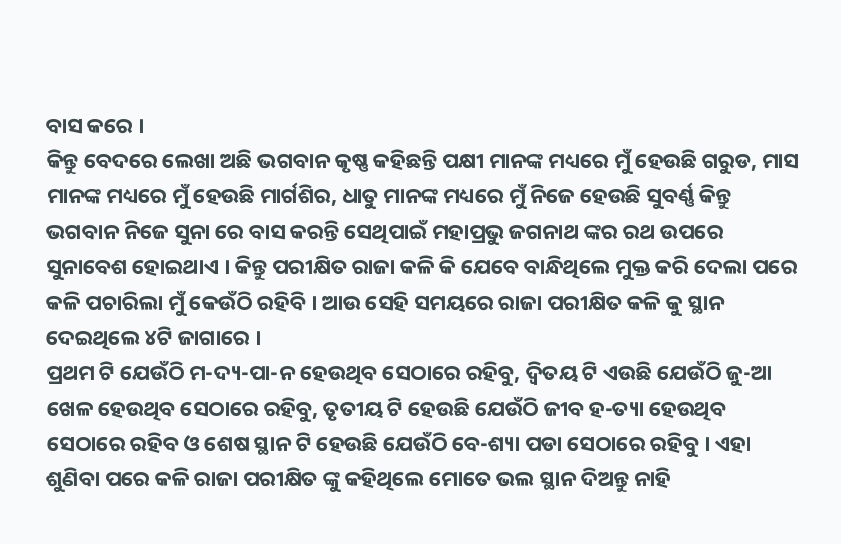ବାସ କରେ ।
କିନ୍ତୁ ବେଦରେ ଲେଖା ଅଛି ଭଗବାନ କୃଷ୍ଣ କହିଛନ୍ତି ପକ୍ଷୀ ମାନଙ୍କ ମଧ୍ୟରେ ମୁଁ ହେଉଛି ଗରୁଡ, ମାସ ମାନଙ୍କ ମଧ୍ୟରେ ମୁଁ ହେଉଛି ମାର୍ଗଶିର, ଧାତୁ ମାନଙ୍କ ମଧ୍ୟରେ ମୁଁ ନିଜେ ହେଉଛି ସୁବର୍ଣ୍ଣ କିନ୍ତୁ ଭଗବାନ ନିଜେ ସୁନା ରେ ବାସ କରନ୍ତି ସେଥିପାଇଁ ମହାପ୍ରଭୁ ଜଗନାଥ ଙ୍କର ରଥ ଉପରେ ସୁନାବେଶ ହୋଇଥାଏ । କିନ୍ତୁ ପରୀକ୍ଷିତ ରାଜା କଳି କି ଯେବେ ବାନ୍ଧିଥିଲେ ମୁକ୍ତ କରି ଦେଲା ପରେ କଳି ପଚାରିଲା ମୁଁ କେଉଁଠି ରହିବି । ଆଉ ସେହି ସମୟରେ ରାଜା ପରୀକ୍ଷିତ କଳି କୁ ସ୍ଥାନ ଦେଇଥିଲେ ୪ଟି ଜାଗାରେ ।
ପ୍ରଥମ ଟି ଯେଉଁଠି ମ-ଦ୍ୟ-ପା-ନ ହେଉଥିବ ସେଠାରେ ରହିବୁ, ଦ୍ଵିତୟ ଟି ଏଉଛି ଯେଉଁଠି ଜୁ-ଆ ଖେଳ ହେଉଥିବ ସେଠାରେ ରହିବୁ, ତୃତୀୟ ଟି ହେଉଛି ଯେଉଁଠି ଜୀବ ହ-ତ୍ୟା ହେଉଥିବ ସେଠାରେ ରହିବ ଓ ଶେଷ ସ୍ଥାନ ଟି ହେଉଛି ଯେଉଁଠି ବେ-ଶ୍ୟା ପଡା ସେଠାରେ ରହିବୁ । ଏହା ଶୁଣିବା ପରେ କଳି ରାଜା ପରୀକ୍ଷିତ ଙ୍କୁ କହିଥିଲେ ମୋତେ ଭଲ ସ୍ଥାନ ଦିଅନ୍ତୁ ନାହି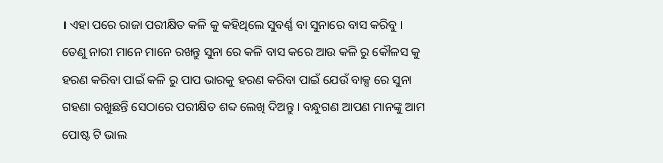। ଏହା ପରେ ରାଜା ପରୀକ୍ଷିତ କଳି କୁ କହିଥିଲେ ସୁବର୍ଣ୍ଣ ବା ସୁନାରେ ବାସ କରିବୁ ।
ତେଣୁ ନାରୀ ମାନେ ମାନେ ରଖନ୍ତୁ ସୁନା ରେ କଳି ବାସ କରେ ଆଉ କଳି ରୁ କୌଳସ କୁ ହରଣ କରିବା ପାଇଁ କଳି ରୁ ପାପ ଭାରକୁ ହରଣ କରିବା ପାଇଁ ଯେଉଁ ବାକ୍ସ ରେ ସୁନା ଗହଣା ରଖୁଛନ୍ତି ସେଠାରେ ପରୀକ୍ଷିତ ଶବ୍ଦ ଲେଖି ଦିଅନ୍ତୁ । ବନ୍ଧୁଗଣ ଆପଣ ମାନଙ୍କୁ ଆମ ପୋଷ୍ଟ ଟି ଭାଲ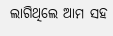ଲାଗିଥିଲେ ଆମ ସହ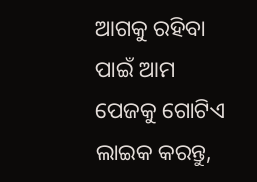ଆଗକୁ ରହିବା ପାଇଁ ଆମ ପେଜକୁ ଗୋଟିଏ ଲାଇକ କରନ୍ତୁ,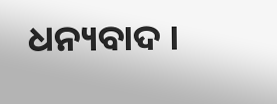ଧନ୍ୟବାଦ ।